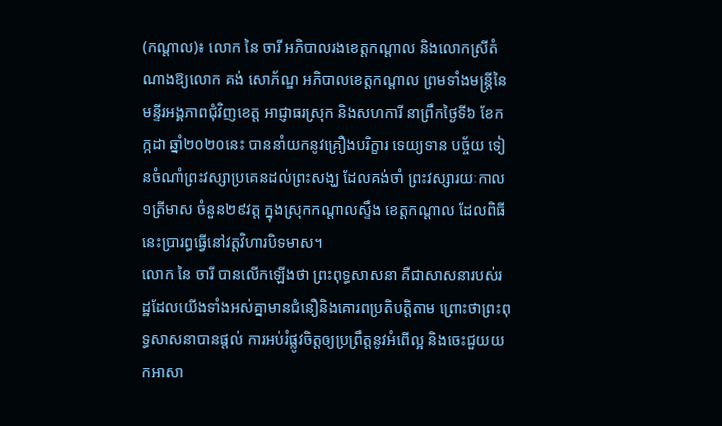(កណ្តាល)៖ លោក នៃ ចារី អភិបាលរងខេត្តកណ្ដាល និងលោកស្រីតំណាងឱ្យលោក គង់ សោភ័ណ្ឌ អភិបាលខេត្តកណ្ដាល ព្រមទាំងមន្ត្រីនៃមន្ទីរអង្គភាពជុំវិញខេត្ត អាជ្ញាធរស្រុក និងសហការី នាព្រឹកថ្ងៃទី៦ ខែកក្កដា ឆ្នាំ២០២០នេះ បាននាំយកនូវគ្រឿងបរិក្ខារ ទេយ្យទាន បច្ច័យ ទៀនចំណាំព្រះវស្សាប្រគេនដល់ព្រះសង្ឃ ដែលគង់ចាំ ព្រះវស្សារយៈកាល១ត្រីមាស ចំនួន២៩វត្ត ក្នុងស្រុកកណ្ដាលស្ទឹង ខេត្តកណ្តាល ដែលពិធីនេះប្រារព្ធធ្វើនៅវត្តវិហារបិទមាស។
លោក នៃ ចារី បានលើកឡើងថា ព្រះពុទ្ធសាសនា គឺជាសាសនារបស់រដ្ឋដែលយើងទាំងអស់គ្នាមានជំនឿនិងគោរពប្រតិបត្តិតាម ព្រោះថាព្រះពុទ្ធសាសនាបានផ្តល់ ការអប់រំផ្លូវចិត្តឲ្យប្រព្រឹត្តនូវអំពើល្អ និងចេះជួយយកអាសា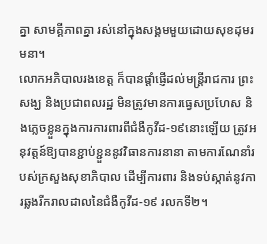គ្នា សាមគ្គីភាពគ្នា រស់នៅក្នុងសង្គមមួយដោយសុខដុមរមនា។
លោកអភិបាលរងខេត្ត ក៏បានផ្ដាំផ្ញើដល់មន្ត្រីរាជការ ព្រះសង្ឃ និងប្រជាពលរដ្ឋ មិនត្រូវមានការធ្វេសប្រហែស និងភ្លេចខ្លួនក្នុងការការពារពីជំងឺកូវីដ-១៩នោះឡើយ ត្រូវអនុវត្តន៍ឱ្យបានខ្ជាប់ខ្ជួននូវវិធានការនានា តាមការណែនាំរបស់ក្រសួងសុខាភិបាល ដើម្បីការពារ និងទប់ស្កាត់នូវការឆ្លងរីករាលដាលនៃជំងឺកូវីដ-១៩ រលកទី២។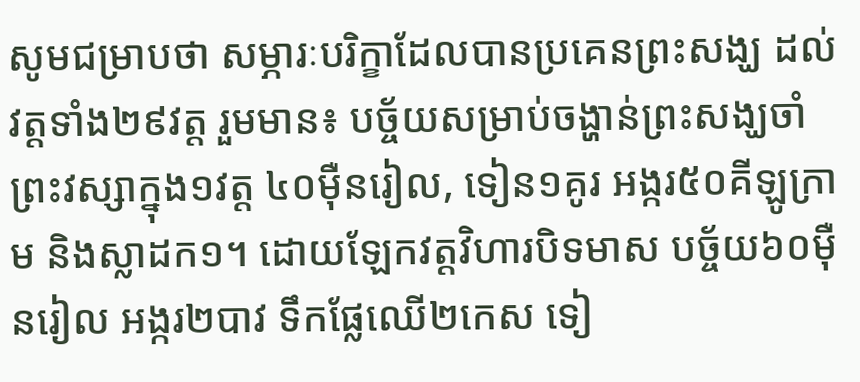សូមជម្រាបថា សម្ភារៈបរិក្ខាដែលបានប្រគេនព្រះសង្ឃ ដល់វត្តទាំង២៩វត្ត រួមមាន៖ បច្ច័យសម្រាប់ចង្ហាន់ព្រះសង្ឃចាំព្រះវស្សាក្នុង១វត្ត ៤០ម៉ឺនរៀល, ទៀន១គូរ អង្ករ៥០គីឡូក្រាម និងស្លាដក១។ ដោយឡែកវត្តវិហារបិទមាស បច្ច័យ៦០ម៉ឺនរៀល អង្ករ២បាវ ទឹកផ្លែឈើ២កេស ទៀ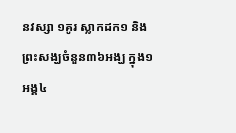នវស្សា ១គូរ ស្លាកដក១ និងព្រះសង្ឃចំនួន៣៦អង្ឃ ក្នុង១អង្គ៤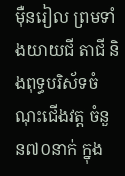ម៉ឺនរៀល ព្រមទាំងយាយជី តាជី និងពុទ្ធបរិស័ទចំណុះជើងវត្ត ចំនួន៧០នាក់ ក្នុង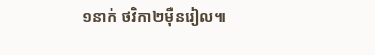១នាក់ ថវិកា២ម៉ឺនរៀល៕